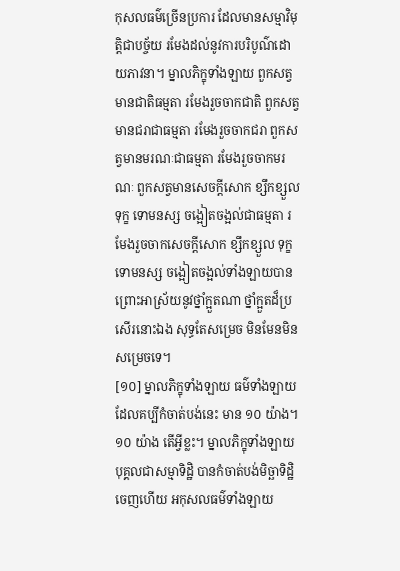កុសលធម៌ច្រើនប្រការ ដែលមានសម្មាវិមុត្តិជាបច្ច័យ រមែងដល់នូវការបរិបូណ៌ដោយភាវនា។ ម្នាលភិក្ខុទាំងឡាយ ពួកសត្វមានជាតិធម្មតា រមែងរួចចាកជាតិ ពួកសត្វមានជរាជាធម្មតា រមែងរួចចាកជរា ពួកសត្វមានមរណៈជាធម្មតា រមែងរួចចាកមរណៈ ពួកសត្វមានសេចក្តីសោក ខ្សឹកខ្សួល ទុក្ខ ទោមនស្ស ចង្អៀតចង្អល់ជាធម្មតា រមែងរួចចាកសេចក្តីសោក ខ្សឹកខ្សួល ទុក្ខ ទោមនស្ស ចង្អៀតចង្អល់ទាំងឡាយបាន ព្រោះអាស្រ័យនូវថ្នាំក្អួតណា ថ្នាំក្អួតដ៏ប្រសើរនោះឯង សុទ្ធតែសម្រេច មិនមែនមិនសម្រេចទេ។
[១០] ម្នាលភិក្ខុទាំងឡាយ ធម៌ទាំងឡាយ ដែលគប្បីកំចាត់បង់នេះ មាន ១០ យ៉ាង។ ១០ យ៉ាង តើអ្វីខ្លះ។ ម្នាលភិក្ខុទាំងឡាយ បុគ្គលជាសម្មាទិដ្ឋិ បានកំចាត់បង់មិច្ឆាទិដ្ឋិចេញហើយ អកុសលធម៌ទាំងឡាយ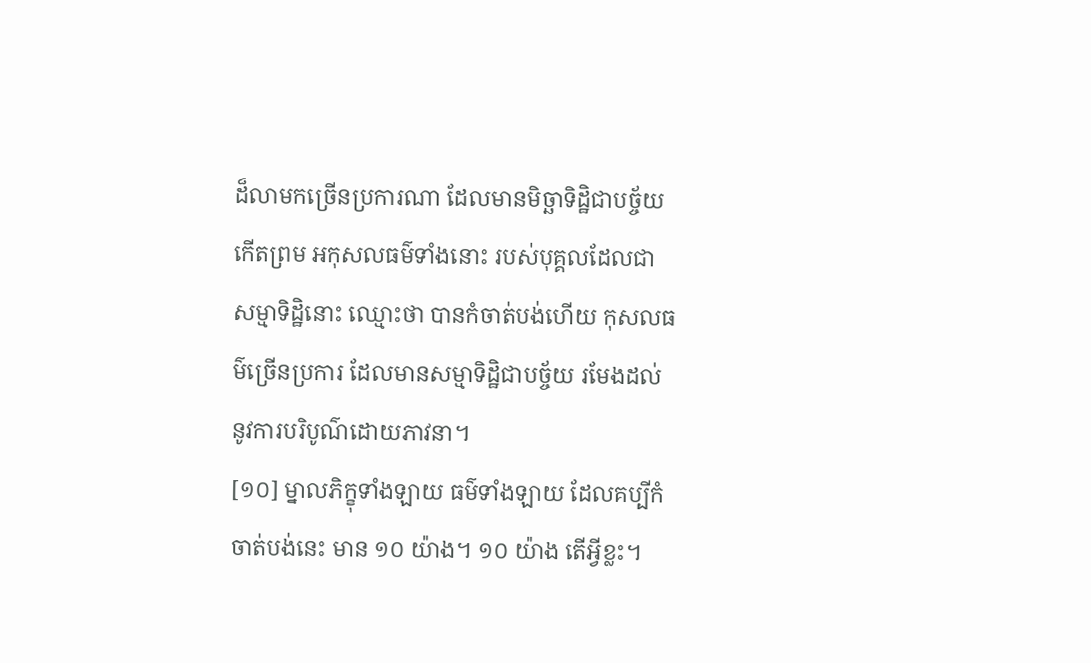ដ៏លាមកច្រើនប្រការណា ដែលមានមិច្ឆាទិដ្ឋិជាបច្ច័យកើតព្រម អកុសលធម៌ទាំងនោះ របស់បុគ្គលដែលជាសម្មាទិដ្ឋិនោះ ឈ្មោះថា បានកំចាត់បង់ហើយ កុសលធម៌ច្រើនប្រការ ដែលមានសម្មាទិដ្ឋិជាបច្ច័យ រមែងដល់នូវការបរិបូណ៌ដោយភាវនា។
[១០] ម្នាលភិក្ខុទាំងឡាយ ធម៌ទាំងឡាយ ដែលគប្បីកំចាត់បង់នេះ មាន ១០ យ៉ាង។ ១០ យ៉ាង តើអ្វីខ្លះ។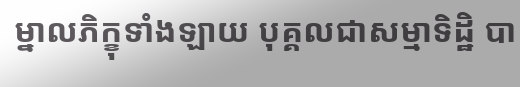ម្នាលភិក្ខុទាំងឡាយ បុគ្គលជាសម្មាទិដ្ឋិ បា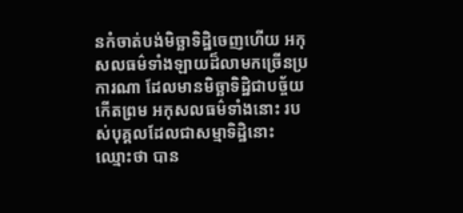នកំចាត់បង់មិច្ឆាទិដ្ឋិចេញហើយ អកុសលធម៌ទាំងឡាយដ៏លាមកច្រើនប្រការណា ដែលមានមិច្ឆាទិដ្ឋិជាបច្ច័យកើតព្រម អកុសលធម៌ទាំងនោះ របស់បុគ្គលដែលជាសម្មាទិដ្ឋិនោះ ឈ្មោះថា បាន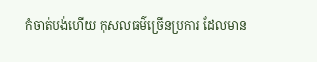កំចាត់បង់ហើយ កុសលធម៌ច្រើនប្រការ ដែលមាន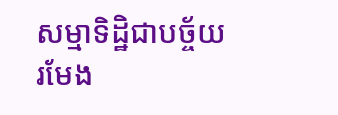សម្មាទិដ្ឋិជាបច្ច័យ រមែង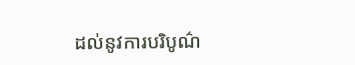ដល់នូវការបរិបូណ៌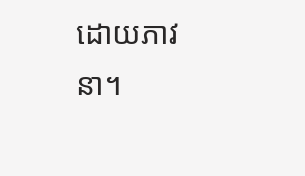ដោយភាវនា។